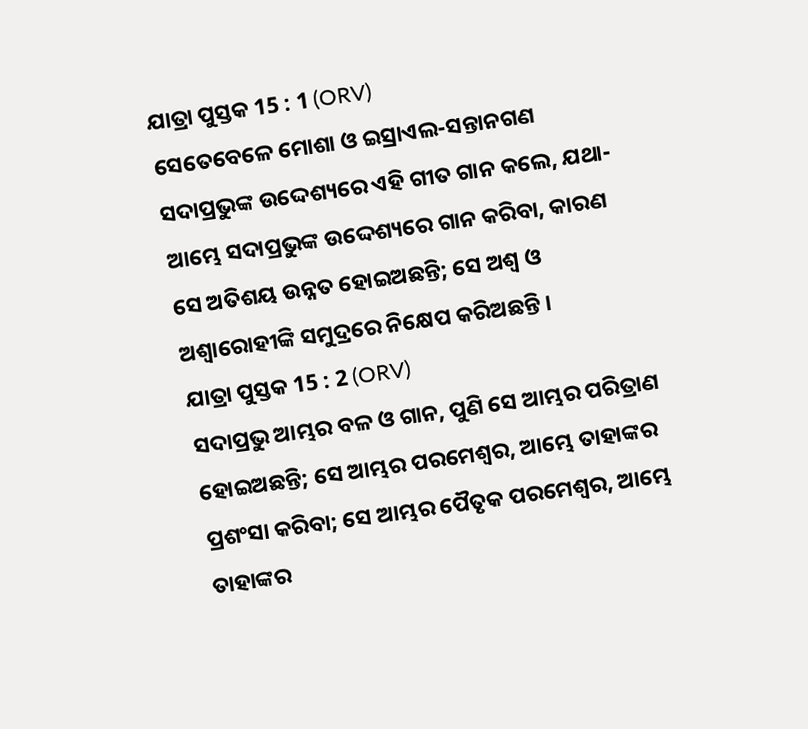ଯାତ୍ରା ପୁସ୍ତକ 15 : 1 (ORV)
ସେତେବେଳେ ମୋଶା ଓ ଇସ୍ରାଏଲ-ସନ୍ତାନଗଣ ସଦାପ୍ରଭୁଙ୍କ ଉଦ୍ଦେଶ୍ୟରେ ଏହି ଗୀତ ଗାନ କଲେ, ଯଥା- ଆମ୍ଭେ ସଦାପ୍ରଭୁଙ୍କ ଉଦ୍ଦେଶ୍ୟରେ ଗାନ କରିବା, କାରଣ ସେ ଅତିଶୟ ଉନ୍ନତ ହୋଇଅଛନ୍ତି; ସେ ଅଶ୍ଵ ଓ ଅଶ୍ଵାରୋହୀଙ୍କି ସମୁଦ୍ରରେ ନିକ୍ଷେପ କରିଅଛନ୍ତି ।
ଯାତ୍ରା ପୁସ୍ତକ 15 : 2 (ORV)
ସଦାପ୍ରଭୁ ଆମ୍ଭର ବଳ ଓ ଗାନ, ପୁଣି ସେ ଆମ୍ଭର ପରିତ୍ରାଣ ହୋଇଅଛନ୍ତି; ସେ ଆମ୍ଭର ପରମେଶ୍ଵର, ଆମ୍ଭେ ତାହାଙ୍କର ପ୍ରଶଂସା କରିବା; ସେ ଆମ୍ଭର ପୈତୃକ ପରମେଶ୍ଵର, ଆମ୍ଭେ ତାହାଙ୍କର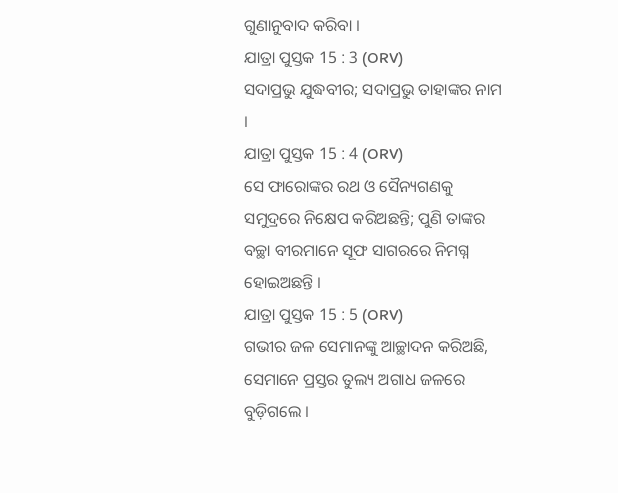ଗୁଣାନୁବାଦ କରିବା ।
ଯାତ୍ରା ପୁସ୍ତକ 15 : 3 (ORV)
ସଦାପ୍ରଭୁ ଯୁଦ୍ଧବୀର; ସଦାପ୍ରଭୁ ତାହାଙ୍କର ନାମ ।
ଯାତ୍ରା ପୁସ୍ତକ 15 : 4 (ORV)
ସେ ଫାରୋଙ୍କର ରଥ ଓ ସୈନ୍ୟଗଣକୁ ସମୁଦ୍ରରେ ନିକ୍ଷେପ କରିଅଛନ୍ତି; ପୁଣି ତାଙ୍କର ବଚ୍ଛା ବୀରମାନେ ସୂଫ ସାଗରରେ ନିମଗ୍ନ ହୋଇଅଛନ୍ତି ।
ଯାତ୍ରା ପୁସ୍ତକ 15 : 5 (ORV)
ଗଭୀର ଜଳ ସେମାନଙ୍କୁ ଆଚ୍ଛାଦନ କରିଅଛି, ସେମାନେ ପ୍ରସ୍ତର ତୁଲ୍ୟ ଅଗାଧ ଜଳରେ ବୁଡ଼ିଗଲେ ।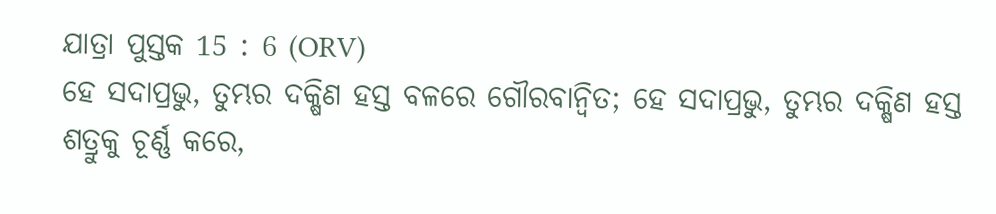ଯାତ୍ରା ପୁସ୍ତକ 15 : 6 (ORV)
ହେ ସଦାପ୍ରଭୁ, ତୁମ୍ଭର ଦକ୍ଷିଣ ହସ୍ତ ବଳରେ ଗୌରବାନ୍ଵିତ; ହେ ସଦାପ୍ରଭୁ, ତୁମ୍ଭର ଦକ୍ଷିଣ ହସ୍ତ ଶତ୍ରୁକୁ ଚୂର୍ଣ୍ଣ କରେ,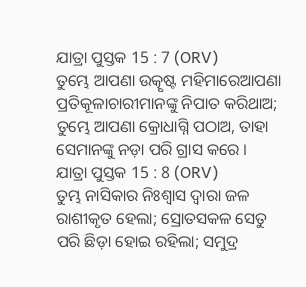ଯାତ୍ରା ପୁସ୍ତକ 15 : 7 (ORV)
ତୁମ୍ଭେ ଆପଣା ଉତ୍କୃଷ୍ଟ ମହିମାରେଆପଣା ପ୍ରତିକୂଳାଚାରୀମାନଙ୍କୁ ନିପାତ କରିଥାଅ; ତୁମ୍ଭେ ଆପଣା କ୍ରୋଧାଗ୍ନି ପଠାଅ, ତାହା ସେମାନଙ୍କୁ ନଡ଼ା ପରି ଗ୍ରାସ କରେ ।
ଯାତ୍ରା ପୁସ୍ତକ 15 : 8 (ORV)
ତୁମ୍ଭ ନାସିକାର ନିଃଶ୍ଵାସ ଦ୍ଵାରା ଜଳ ରାଶୀକୃତ ହେଲା; ସ୍ରୋତସକଳ ସେତୁ ପରି ଛିଡ଼ା ହୋଇ ରହିଲା; ସମୁଦ୍ର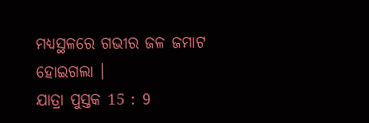ମଧ୍ୟସ୍ଥଳରେ ଗଭୀର ଜଳ ଜମାଟ ହୋଇଗଲା ।
ଯାତ୍ରା ପୁସ୍ତକ 15 : 9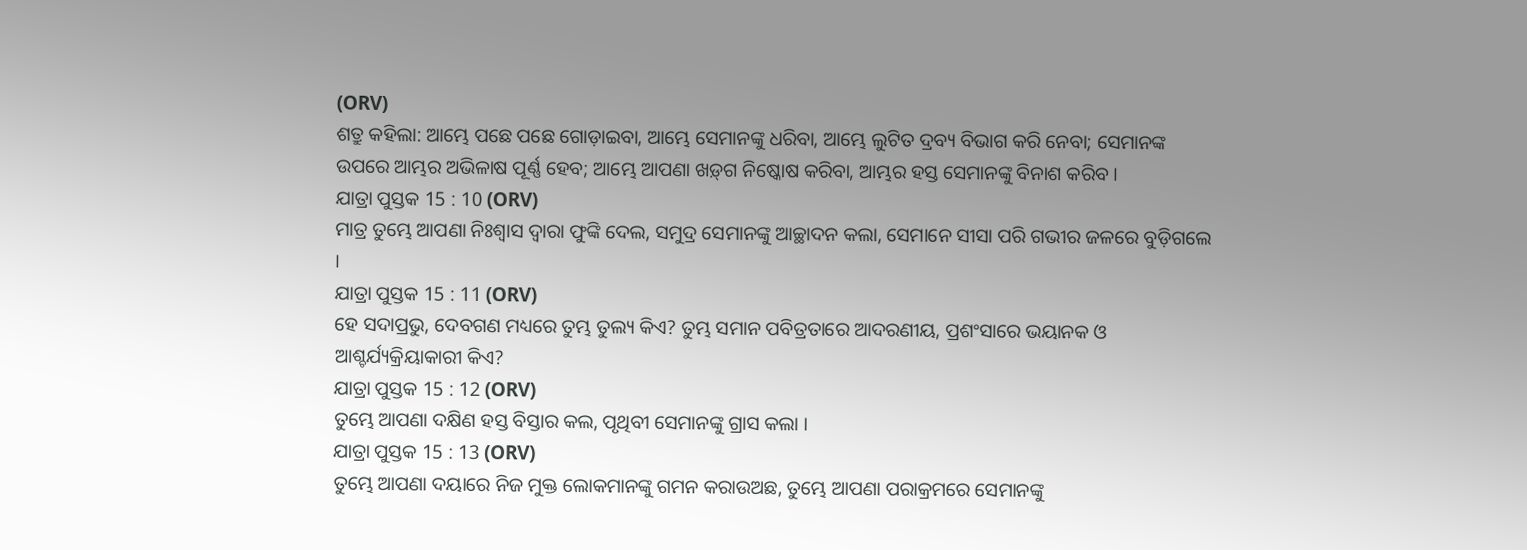(ORV)
ଶତ୍ରୁ କହିଲା: ଆମ୍ଭେ ପଛେ ପଛେ ଗୋଡ଼ାଇବା, ଆମ୍ଭେ ସେମାନଙ୍କୁ ଧରିବା, ଆମ୍ଭେ ଲୁଟିତ ଦ୍ରବ୍ୟ ବିଭାଗ କରି ନେବା; ସେମାନଙ୍କ ଉପରେ ଆମ୍ଭର ଅଭିଳାଷ ପୂର୍ଣ୍ଣ ହେବ; ଆମ୍ଭେ ଆପଣା ଖଡ଼୍‍ଗ ନିଷ୍କୋଷ କରିବା, ଆମ୍ଭର ହସ୍ତ ସେମାନଙ୍କୁ ବିନାଶ କରିବ ।
ଯାତ୍ରା ପୁସ୍ତକ 15 : 10 (ORV)
ମାତ୍ର ତୁମ୍ଭେ ଆପଣା ନିଃଶ୍ଵାସ ଦ୍ଵାରା ଫୁଙ୍କି ଦେଲ, ସମୁଦ୍ର ସେମାନଙ୍କୁ ଆଚ୍ଛାଦନ କଲା, ସେମାନେ ସୀସା ପରି ଗଭୀର ଜଳରେ ବୁଡ଼ିଗଲେ ।
ଯାତ୍ରା ପୁସ୍ତକ 15 : 11 (ORV)
ହେ ସଦାପ୍ରଭୁ, ଦେବଗଣ ମଧ୍ୟରେ ତୁମ୍ଭ ତୁଲ୍ୟ କିଏ? ତୁମ୍ଭ ସମାନ ପବିତ୍ରତାରେ ଆଦରଣୀୟ, ପ୍ରଶଂସାରେ ଭୟାନକ ଓ ଆଶ୍ଚର୍ଯ୍ୟକ୍ରିୟାକାରୀ କିଏ?
ଯାତ୍ରା ପୁସ୍ତକ 15 : 12 (ORV)
ତୁମ୍ଭେ ଆପଣା ଦକ୍ଷିଣ ହସ୍ତ ବିସ୍ତାର କଲ, ପୃଥିବୀ ସେମାନଙ୍କୁ ଗ୍ରାସ କଲା ।
ଯାତ୍ରା ପୁସ୍ତକ 15 : 13 (ORV)
ତୁମ୍ଭେ ଆପଣା ଦୟାରେ ନିଜ ମୁକ୍ତ ଲୋକମାନଙ୍କୁ ଗମନ କରାଉଅଛ, ତୁମ୍ଭେ ଆପଣା ପରାକ୍ରମରେ ସେମାନଙ୍କୁ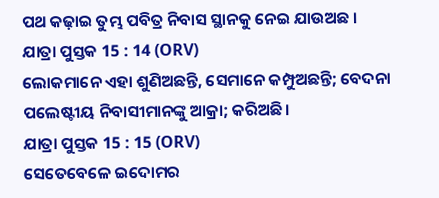ପଥ କଢ଼ାଇ ତୁମ୍ଭ ପବିତ୍ର ନିବାସ ସ୍ଥାନକୁ ନେଇ ଯାଉଅଛ ।
ଯାତ୍ରା ପୁସ୍ତକ 15 : 14 (ORV)
ଲୋକମାନେ ଏହା ଶୁଣିଅଛନ୍ତି, ସେମାନେ କମ୍ପୁଅଛନ୍ତି; ବେଦନା ପଲେଷ୍ଟୀୟ ନିବାସୀମାନଙ୍କୁ ଆକ୍ରା; କରିଅଛି।
ଯାତ୍ରା ପୁସ୍ତକ 15 : 15 (ORV)
ସେତେବେଳେ ଇଦୋମର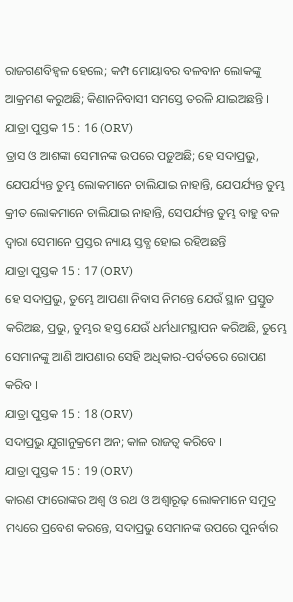ରାଜଗଣବିହ୍ଵଳ ହେଲେ; କମ୍ପ ମୋୟାବର ବଳବାନ ଲୋକଙ୍କୁ ଆକ୍ରମଣ କରୁଅଛି; କିଣାନନିବାସୀ ସମସ୍ତେ ତରଳି ଯାଇଅଛନ୍ତି ।
ଯାତ୍ରା ପୁସ୍ତକ 15 : 16 (ORV)
ତ୍ରାସ ଓ ଆଶଙ୍କା ସେମାନଙ୍କ ଉପରେ ପଡ଼ୁଅଛି; ହେ ସଦାପ୍ରଭୁ, ଯେପର୍ଯ୍ୟନ୍ତ ତୁମ୍ଭ ଲୋକମାନେ ଚାଲିଯାଇ ନାହାନ୍ତି, ଯେପର୍ଯ୍ୟନ୍ତ ତୁମ୍ଭ କ୍ରୀତ ଲୋକମାନେ ଚାଲିଯାଇ ନାହାନ୍ତି, ସେପର୍ଯ୍ୟନ୍ତ ତୁମ୍ଭ ବାହୁ ବଳ ଦ୍ଵାରା ସେମାନେ ପ୍ରସ୍ତର ନ୍ୟାୟ ସ୍ତବ୍ଧ ହୋଇ ରହିଅଛନ୍ତି
ଯାତ୍ରା ପୁସ୍ତକ 15 : 17 (ORV)
ହେ ସଦାପ୍ରଭୁ, ତୁମ୍ଭେ ଆପଣା ନିବାସ ନିମନ୍ତେ ଯେଉଁ ସ୍ଥାନ ପ୍ରସ୍ତୁତ କରିଅଛ, ପ୍ରଭୁ, ତୁମ୍ଭର ହସ୍ତ ଯେଉଁ ଧର୍ମଧାମସ୍ଥାପନ କରିଅଛି, ତୁମ୍ଭେ ସେମାନଙ୍କୁ ଆଣି ଆପଣାର ସେହି ଅଧିକାର-ପର୍ବତରେ ରୋପଣ କରିବ ।
ଯାତ୍ରା ପୁସ୍ତକ 15 : 18 (ORV)
ସଦାପ୍ରଭୁ ଯୁଗାନୁକ୍ରମେ ଅନ; କାଳ ରାଜତ୍ଵ କରିବେ ।
ଯାତ୍ରା ପୁସ୍ତକ 15 : 19 (ORV)
କାରଣ ଫାରୋଙ୍କର ଅଶ୍ଵ ଓ ରଥ ଓ ଅଶ୍ଵାରୂଢ଼ ଲୋକମାନେ ସମୁଦ୍ର ମଧ୍ୟରେ ପ୍ରବେଶ କରନ୍ତେ, ସଦାପ୍ରଭୁ ସେମାନଙ୍କ ଉପରେ ପୁନର୍ବାର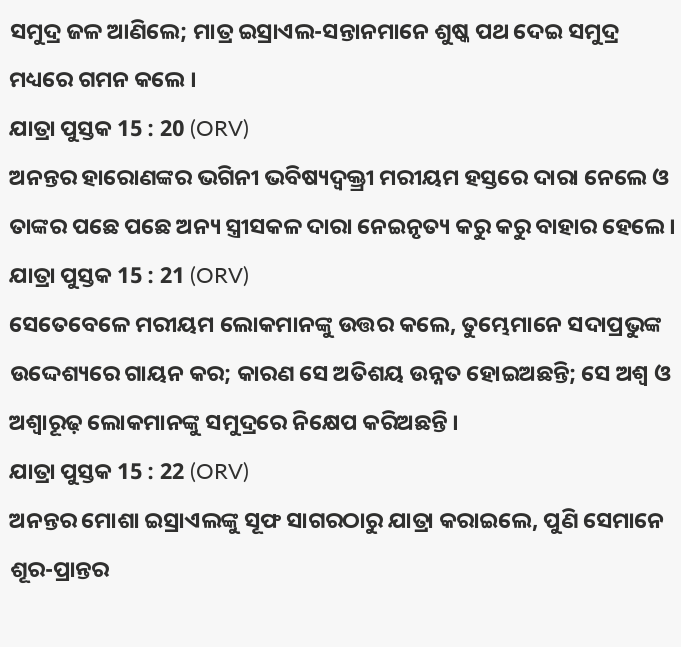ସମୁଦ୍ର ଜଳ ଆଣିଲେ; ମାତ୍ର ଇସ୍ରାଏଲ-ସନ୍ତାନମାନେ ଶୁଷ୍କ ପଥ ଦେଇ ସମୁଦ୍ର ମଧ୍ୟରେ ଗମନ କଲେ ।
ଯାତ୍ରା ପୁସ୍ତକ 15 : 20 (ORV)
ଅନନ୍ତର ହାରୋଣଙ୍କର ଭଗିନୀ ଭବିଷ୍ୟଦ୍ବକ୍ତ୍ରୀ ମରୀୟମ ହସ୍ତରେ ଦାରା ନେଲେ ଓ ତାଙ୍କର ପଛେ ପଛେ ଅନ୍ୟ ସ୍ତ୍ରୀସକଳ ଦାରା ନେଇନୃତ୍ୟ କରୁ କରୁ ବାହାର ହେଲେ ।
ଯାତ୍ରା ପୁସ୍ତକ 15 : 21 (ORV)
ସେତେବେଳେ ମରୀୟମ ଲୋକମାନଙ୍କୁ ଉତ୍ତର କଲେ, ତୁମ୍ଭେମାନେ ସଦାପ୍ରଭୁଙ୍କ ଉଦ୍ଦେଶ୍ୟରେ ଗାୟନ କର; କାରଣ ସେ ଅତିଶୟ ଉନ୍ନତ ହୋଇଅଛନ୍ତି; ସେ ଅଶ୍ଵ ଓ ଅଶ୍ଵାରୂଢ଼ ଲୋକମାନଙ୍କୁ ସମୁଦ୍ରରେ ନିକ୍ଷେପ କରିଅଛନ୍ତି ।
ଯାତ୍ରା ପୁସ୍ତକ 15 : 22 (ORV)
ଅନନ୍ତର ମୋଶା ଇସ୍ରାଏଲଙ୍କୁ ସୂଫ ସାଗରଠାରୁ ଯାତ୍ରା କରାଇଲେ, ପୁଣି ସେମାନେ ଶୂର-ପ୍ରାନ୍ତର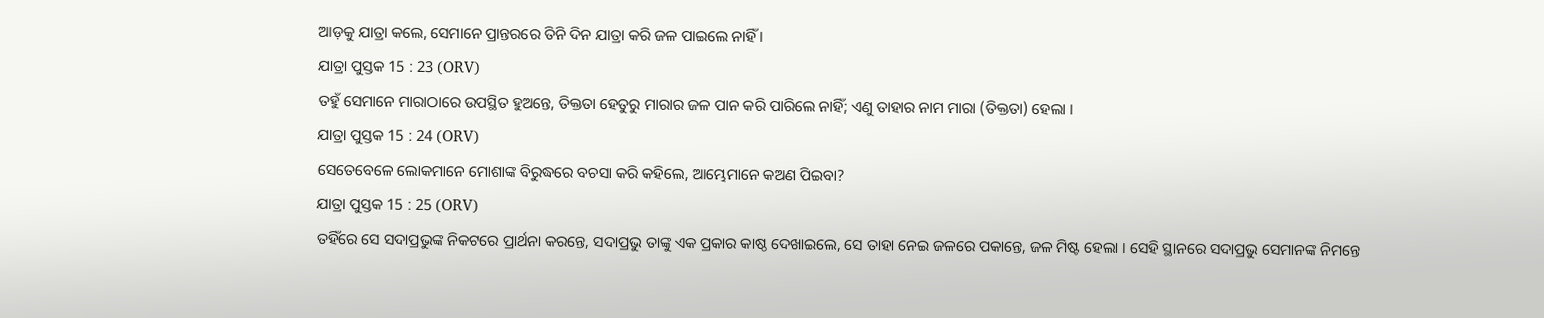ଆଡ଼କୁ ଯାତ୍ରା କଲେ, ସେମାନେ ପ୍ରାନ୍ତରରେ ତିନି ଦିନ ଯାତ୍ରା କରି ଜଳ ପାଇଲେ ନାହିଁ ।
ଯାତ୍ରା ପୁସ୍ତକ 15 : 23 (ORV)
ତହୁଁ ସେମାନେ ମାରାଠାରେ ଉପସ୍ଥିତ ହୁଅନ୍ତେ, ତିକ୍ତତା ହେତୁରୁ ମାରାର ଜଳ ପାନ କରି ପାରିଲେ ନାହିଁ; ଏଣୁ ତାହାର ନାମ ମାରା (ତିକ୍ତତା) ହେଲା ।
ଯାତ୍ରା ପୁସ୍ତକ 15 : 24 (ORV)
ସେତେବେଳେ ଲୋକମାନେ ମୋଶାଙ୍କ ବିରୁଦ୍ଧରେ ବଚସା କରି କହିଲେ, ଆମ୍ଭେମାନେ କଅଣ ପିଇବା?
ଯାତ୍ରା ପୁସ୍ତକ 15 : 25 (ORV)
ତହିଁରେ ସେ ସଦାପ୍ରଭୁଙ୍କ ନିକଟରେ ପ୍ରାର୍ଥନା କରନ୍ତେ, ସଦାପ୍ରଭୁ ତାଙ୍କୁ ଏକ ପ୍ରକାର କାଷ୍ଠ ଦେଖାଇଲେ, ସେ ତାହା ନେଇ ଜଳରେ ପକାନ୍ତେ, ଜଳ ମିଷ୍ଟ ହେଲା । ସେହି ସ୍ଥାନରେ ସଦାପ୍ରଭୁ ସେମାନଙ୍କ ନିମନ୍ତେ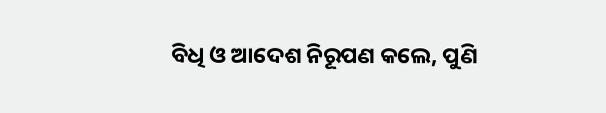ବିଧି ଓ ଆଦେଶ ନିରୂପଣ କଲେ, ପୁଣି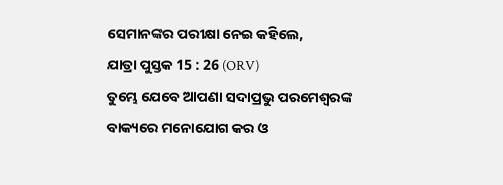ସେମାନଙ୍କର ପରୀକ୍ଷା ନେଇ କହିଲେ,
ଯାତ୍ରା ପୁସ୍ତକ 15 : 26 (ORV)
ତୁମ୍ଭେ ଯେବେ ଆପଣା ସଦାପ୍ରଭୁ ପରମେଶ୍ଵରଙ୍କ ବାକ୍ୟରେ ମନୋଯୋଗ କର ଓ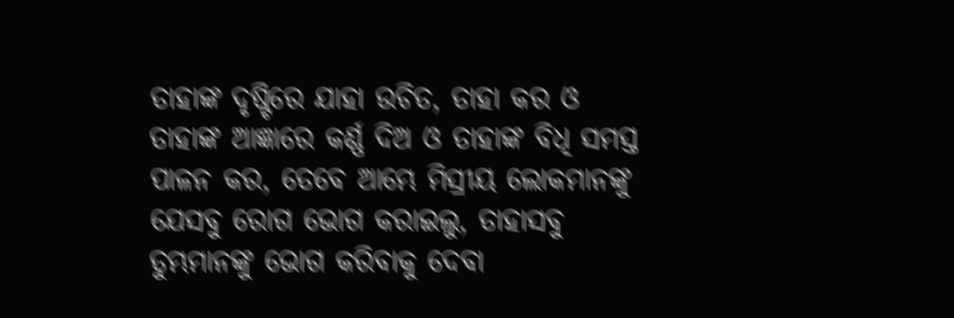ତାହାଙ୍କ ଦୃଷ୍ଟିରେ ଯାହା ଉଚିତ, ତାହା କର ଓ ତାହାଙ୍କ ଆଜ୍ଞାରେ କର୍ଣ୍ଣ ଦିଅ ଓ ତାହାଙ୍କ ବିଧି ସମସ୍ତ ପାଳନ କର, ତେବେ ଆମ୍ଭେ ମିସ୍ରୀୟ ଲୋକମାନଙ୍କୁ ଯେସବୁ ରୋଗ ଭୋଗ କରାଇଲୁ, ତାହାସବୁ ତୁମ୍ଭମାନଙ୍କୁ ଭୋଗ କରିବାକୁ ଦେବା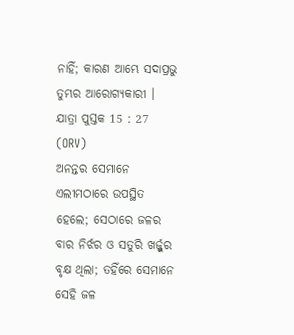ନାହିଁ; କାରଣ ଆମ୍ଭେ ସଦାପ୍ରଭୁ ତୁମ୍ଭର ଆରୋଗ୍ୟକାରୀ ।
ଯାତ୍ରା ପୁସ୍ତକ 15 : 27 (ORV)
ଅନନ୍ତର ସେମାନେ ଏଲୀମଠାରେ ଉପସ୍ଥିତ ହେଲେ; ସେଠାରେ ଜଳର ବାର ନିର୍ଝର ଓ ସତୁରି ଖର୍ଜ୍ଜୁର ବୃକ୍ଷ ଥିଲା; ତହିଁରେ ସେମାନେ ସେହି ଜଳ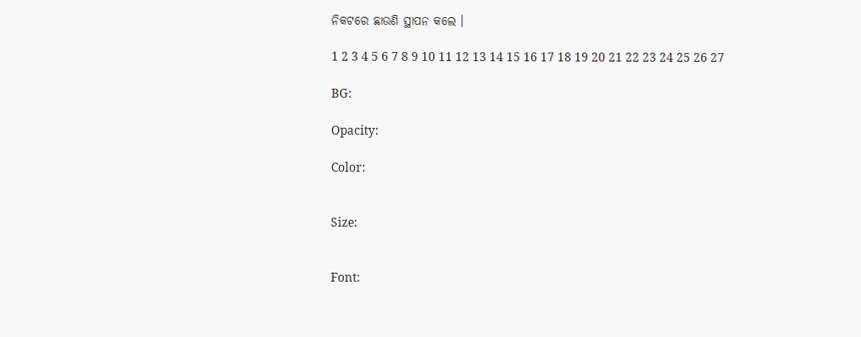ନିକଟରେ ଛାଉଣି ସ୍ଥାପନ କଲେ ।

1 2 3 4 5 6 7 8 9 10 11 12 13 14 15 16 17 18 19 20 21 22 23 24 25 26 27

BG:

Opacity:

Color:


Size:


Font: